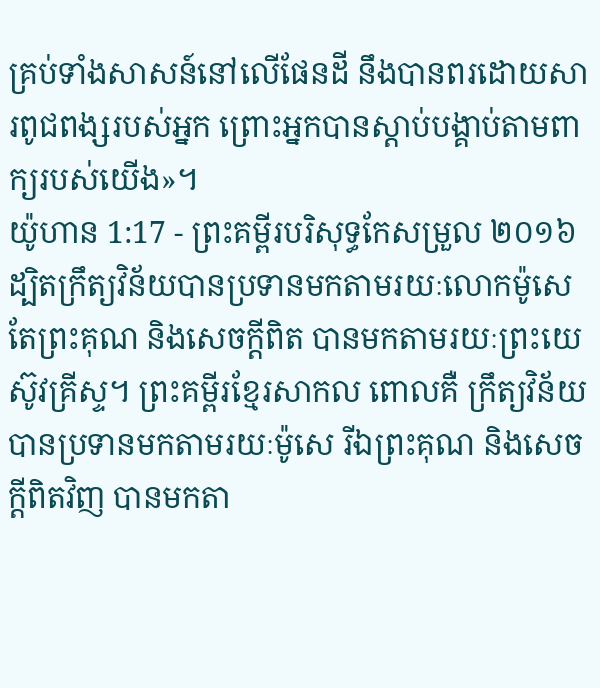គ្រប់ទាំងសាសន៍នៅលើផែនដី នឹងបានពរដោយសារពូជពង្សរបស់អ្នក ព្រោះអ្នកបានស្តាប់បង្គាប់តាមពាក្យរបស់យើង»។
យ៉ូហាន 1:17 - ព្រះគម្ពីរបរិសុទ្ធកែសម្រួល ២០១៦ ដ្បិតក្រឹត្យវិន័យបានប្រទានមកតាមរយៈលោកម៉ូសេ តែព្រះគុណ និងសេចក្តីពិត បានមកតាមរយៈព្រះយេស៊ូវគ្រីស្ទ។ ព្រះគម្ពីរខ្មែរសាកល ពោលគឺ ក្រឹត្យវិន័យបានប្រទានមកតាមរយៈម៉ូសេ រីឯព្រះគុណ និងសេចក្ដីពិតវិញ បានមកតា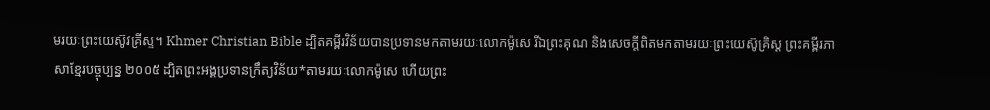មរយៈព្រះយេស៊ូវគ្រីស្ទ។ Khmer Christian Bible ដ្បិតគម្ពីរវិន័យបានប្រទានមកតាមរយៈលោកម៉ូសេ រីឯព្រះគុណ និងសេចក្ដីពិតមកតាមរយៈព្រះយេស៊ូគ្រិស្ដ ព្រះគម្ពីរភាសាខ្មែរបច្ចុប្បន្ន ២០០៥ ដ្បិតព្រះអង្គប្រទានក្រឹត្យវិន័យ*តាមរយៈលោកម៉ូសេ ហើយព្រះ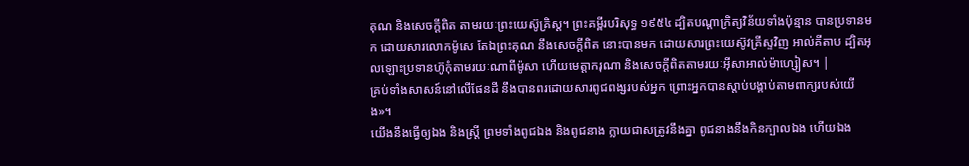គុណ និងសេចក្ដីពិត តាមរយៈព្រះយេស៊ូគ្រិស្ត។ ព្រះគម្ពីរបរិសុទ្ធ ១៩៥៤ ដ្បិតបណ្តាក្រិត្យវិន័យទាំងប៉ុន្មាន បានប្រទានមក ដោយសារលោកម៉ូសេ តែឯព្រះគុណ នឹងសេចក្ដីពិត នោះបានមក ដោយសារព្រះយេស៊ូវគ្រីស្ទវិញ អាល់គីតាប ដ្បិតអុលឡោះប្រទានហ៊ូកុំតាមរយៈណាពីម៉ូសា ហើយមេត្តាករុណា និងសេចក្ដីពិតតាមរយៈអ៊ីសាអាល់ម៉ាហ្សៀស។ |
គ្រប់ទាំងសាសន៍នៅលើផែនដី នឹងបានពរដោយសារពូជពង្សរបស់អ្នក ព្រោះអ្នកបានស្តាប់បង្គាប់តាមពាក្យរបស់យើង»។
យើងនឹងធ្វើឲ្យឯង និងស្ត្រី ព្រមទាំងពូជឯង និងពូជនាង ក្លាយជាសត្រូវនឹងគ្នា ពូជនាងនឹងកិនក្បាលឯង ហើយឯង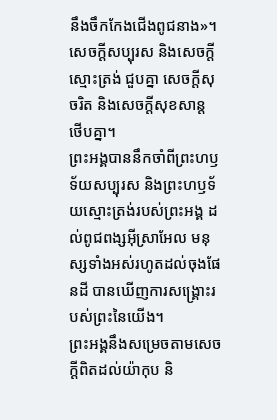នឹងចឹកកែងជើងពូជនាង»។
សេចក្ដីសប្បុរស និងសេចក្ដីស្មោះត្រង់ ជួបគ្នា សេចក្ដីសុចរិត និងសេចក្ដីសុខសាន្ត ថើបគ្នា។
ព្រះអង្គបាននឹកចាំពីព្រះហឫទ័យសប្បុរស និងព្រះហឫទ័យស្មោះត្រង់របស់ព្រះអង្គ ដល់ពូជពង្សអ៊ីស្រាអែល មនុស្សទាំងអស់រហូតដល់ចុងផែនដី បានឃើញការសង្គ្រោះរបស់ព្រះនៃយើង។
ព្រះអង្គនឹងសម្រេចតាមសេចក្ដីពិតដល់យ៉ាកុប និ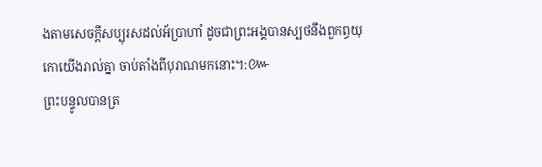ងតាមសេចក្ដីសប្បុរសដល់អ័ប្រាហាំ ដូចជាព្រះអង្គបានស្បថនឹងពួកព្ធយុកោយើងរាល់គ្នា ចាប់តាំងពីបុរាណមកនោះ។:៚
ព្រះបន្ទូលបានត្រ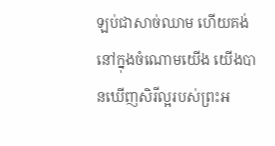ឡប់ជាសាច់ឈាម ហើយគង់នៅក្នុងចំណោមយើង យើងបានឃើញសិរីល្អរបស់ព្រះអ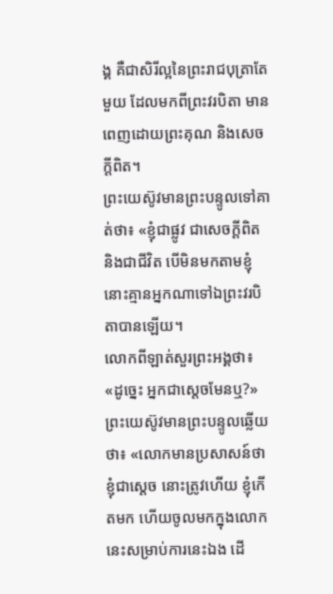ង្គ គឺជាសិរីល្អនៃព្រះរាជបុត្រាតែមួយ ដែលមកពីព្រះវរបិតា មានពេញដោយព្រះគុណ និងសេចក្តីពិត។
ព្រះយេស៊ូវមានព្រះបន្ទូលទៅគាត់ថា៖ «ខ្ញុំជាផ្លូវ ជាសេចក្តីពិត និងជាជីវិត បើមិនមកតាមខ្ញុំ នោះគ្មានអ្នកណាទៅឯព្រះវរបិតាបានឡើយ។
លោកពីឡាត់សួរព្រះអង្គថា៖ «ដូច្នេះ អ្នកជាស្តេចមែនឬ?» ព្រះយេស៊ូវមានព្រះបន្ទូលឆ្លើយថា៖ «លោកមានប្រសាសន៍ថា ខ្ញុំជាស្តេច នោះត្រូវហើយ ខ្ញុំកើតមក ហើយចូលមកក្នុងលោកនេះសម្រាប់ការនេះឯង ដើ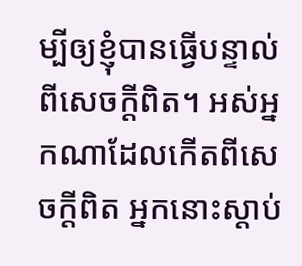ម្បីឲ្យខ្ញុំបានធ្វើបន្ទាល់ពីសេចក្តីពិត។ អស់អ្នកណាដែលកើតពីសេចក្តីពិត អ្នកនោះស្តាប់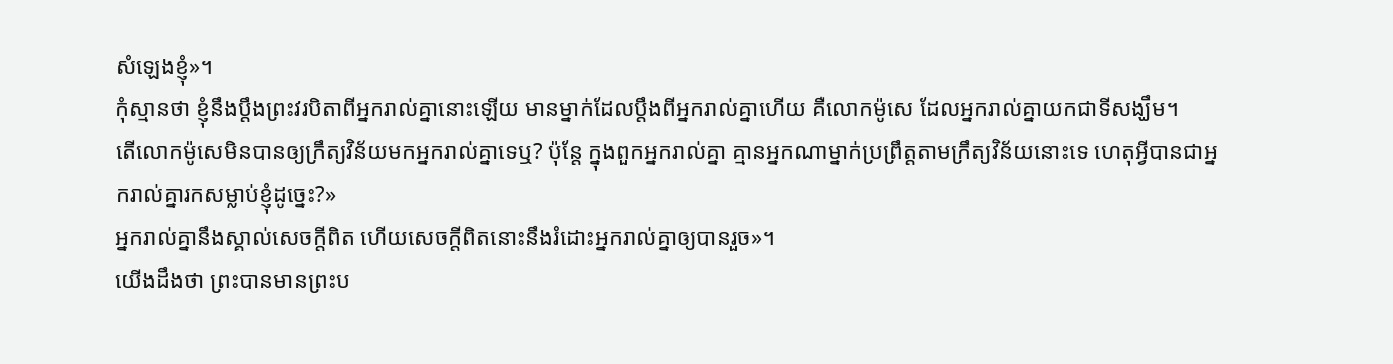សំឡេងខ្ញុំ»។
កុំស្មានថា ខ្ញុំនឹងប្តឹងព្រះវរបិតាពីអ្នករាល់គ្នានោះឡើយ មានម្នាក់ដែលប្តឹងពីអ្នករាល់គ្នាហើយ គឺលោកម៉ូសេ ដែលអ្នករាល់គ្នាយកជាទីសង្ឃឹម។
តើលោកម៉ូសេមិនបានឲ្យក្រឹត្យវិន័យមកអ្នករាល់គ្នាទេឬ? ប៉ុន្តែ ក្នុងពួកអ្នករាល់គ្នា គ្មានអ្នកណាម្នាក់ប្រព្រឹត្តតាមក្រឹត្យវិន័យនោះទេ ហេតុអី្វបានជាអ្នករាល់គ្នារកសម្លាប់ខ្ញុំដូច្នេះ?»
អ្នករាល់គ្នានឹងស្គាល់សេចក្តីពិត ហើយសេចក្តីពិតនោះនឹងរំដោះអ្នករាល់គ្នាឲ្យបានរួច»។
យើងដឹងថា ព្រះបានមានព្រះប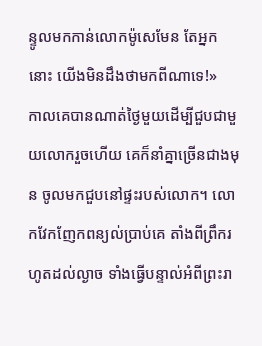ន្ទូលមកកាន់លោកម៉ូសេមែន តែអ្នកនោះ យើងមិនដឹងថាមកពីណាទេ!»
កាលគេបានណាត់ថ្ងៃមួយដើម្បីជួបជាមួយលោករួចហើយ គេក៏នាំគ្នាច្រើនជាងមុន ចូលមកជួបនៅផ្ទះរបស់លោក។ លោកវែកញែកពន្យល់ប្រាប់គេ តាំងពីព្រឹករហូតដល់ល្ងាច ទាំងធ្វើបន្ទាល់អំពីព្រះរា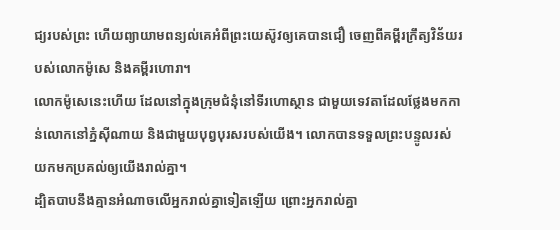ជ្យរបស់ព្រះ ហើយព្យាយាមពន្យល់គេអំពីព្រះយេស៊ូវឲ្យគេបានជឿ ចេញពីគម្ពីរក្រឹត្យវិន័យរបស់លោកម៉ូសេ និងគម្ពីរហោរា។
លោកម៉ូសេនេះហើយ ដែលនៅក្នុងក្រុមជំនុំនៅទីរហោស្ថាន ជាមួយទេវតាដែលថ្លែងមកកាន់លោកនៅភ្នំស៊ីណាយ និងជាមួយបុព្វបុរសរបស់យើង។ លោកបានទទួលព្រះបន្ទូលរស់ យកមកប្រគល់ឲ្យយើងរាល់គ្នា។
ដ្បិតបាបនឹងគ្មានអំណាចលើអ្នករាល់គ្នាទៀតឡើយ ព្រោះអ្នករាល់គ្នា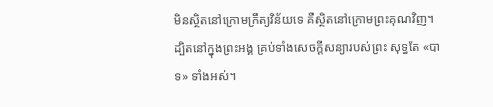មិនស្ថិតនៅក្រោមក្រឹត្យវិន័យទេ គឺស្ថិតនៅក្រោមព្រះគុណវិញ។
ដ្បិតនៅក្នុងព្រះអង្គ គ្រប់ទាំងសេចក្តីសន្យារបស់ព្រះ សុទ្ធតែ «បាទ» ទាំងអស់។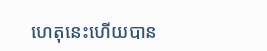ហេតុនេះហើយបាន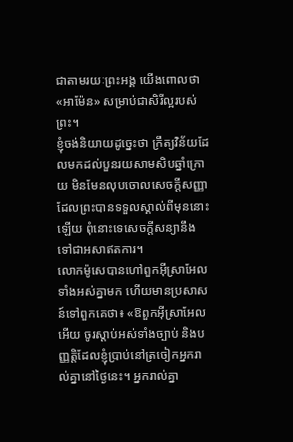ជាតាមរយៈព្រះអង្គ យើងពោលថា «អាម៉ែន» សម្រាប់ជាសិរីល្អរបស់ព្រះ។
ខ្ញុំចង់និយាយដូច្នេះថា ក្រឹត្យវិន័យដែលមកដល់បួនរយសាមសិបឆ្នាំក្រោយ មិនមែនលុបចោលសេចក្តីសញ្ញា ដែលព្រះបានទទួលស្គាល់ពីមុននោះឡើយ ពុំនោះទេសេចក្តីសន្យានឹងទៅជាអសាឥតការ។
លោកម៉ូសេបានហៅពួកអ៊ីស្រាអែលទាំងអស់គ្នាមក ហើយមានប្រសាសន៍ទៅពួកគេថា៖ «ឱពួកអ៊ីស្រាអែលអើយ ចូរស្តាប់អស់ទាំងច្បាប់ និងបញ្ញត្តិដែលខ្ញុំប្រាប់នៅត្រចៀកអ្នករាល់គ្នានៅថ្ងៃនេះ។ អ្នករាល់គ្នា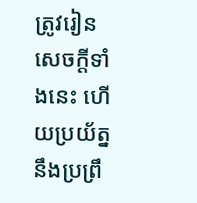ត្រូវរៀនសេចក្ដីទាំងនេះ ហើយប្រយ័ត្ននឹងប្រព្រឹ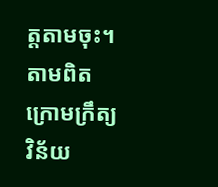ត្តតាមចុះ។
តាមពិត ក្រោមក្រឹត្យវិន័យ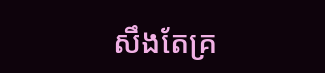សឹងតែគ្រ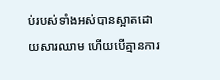ប់របស់ទាំងអស់បានស្អាតដោយសារឈាម ហើយបើគ្មានការ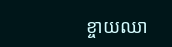ខ្ចាយឈា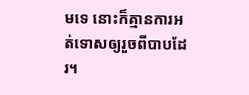មទេ នោះក៏គ្មានការអត់ទោសឲ្យរួចពីបាបដែរ។